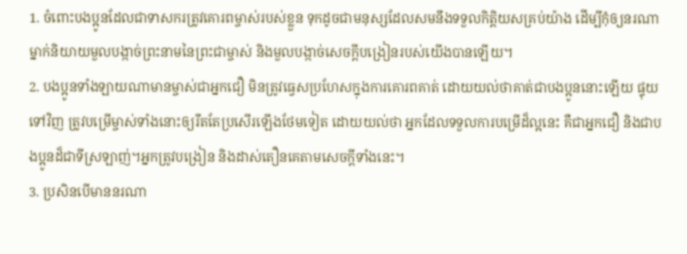1. ចំពោះបងប្អូនដែលជាទាសករត្រូវគោរពម្ចាស់របស់ខ្លួន ទុកដូចជាមនុស្សដែលសមនឹងទទួលកិត្តិយសគ្រប់យ៉ាង ដើម្បីកុំឲ្យនរណាម្នាក់និយាយមួលបង្កាច់ព្រះនាមនៃព្រះជាម្ចាស់ និងមួលបង្កាច់សេចក្ដីបង្រៀនរបស់យើងបានឡើយ។
2. បងប្អូនទាំងឡាយណាមានម្ចាស់ជាអ្នកជឿ មិនត្រូវធ្វេសប្រហែសក្នុងការគោរពគាត់ ដោយយល់ថាគាត់ជាបងប្អូននោះឡើយ ផ្ទុយទៅវិញ ត្រូវបម្រើម្ចាស់ទាំងនោះឲ្យរឹតតែប្រសើរឡើងថែមទៀត ដោយយល់ថា អ្នកដែលទទួលការបម្រើដ៏ល្អនេះ គឺជាអ្នកជឿ និងជាបងប្អូនដ៏ជាទីស្រឡាញ់។អ្នកត្រូវបង្រៀន និងដាស់តឿនគេតាមសេចក្ដីទាំងនេះ។
3. ប្រសិនបើមាននរណា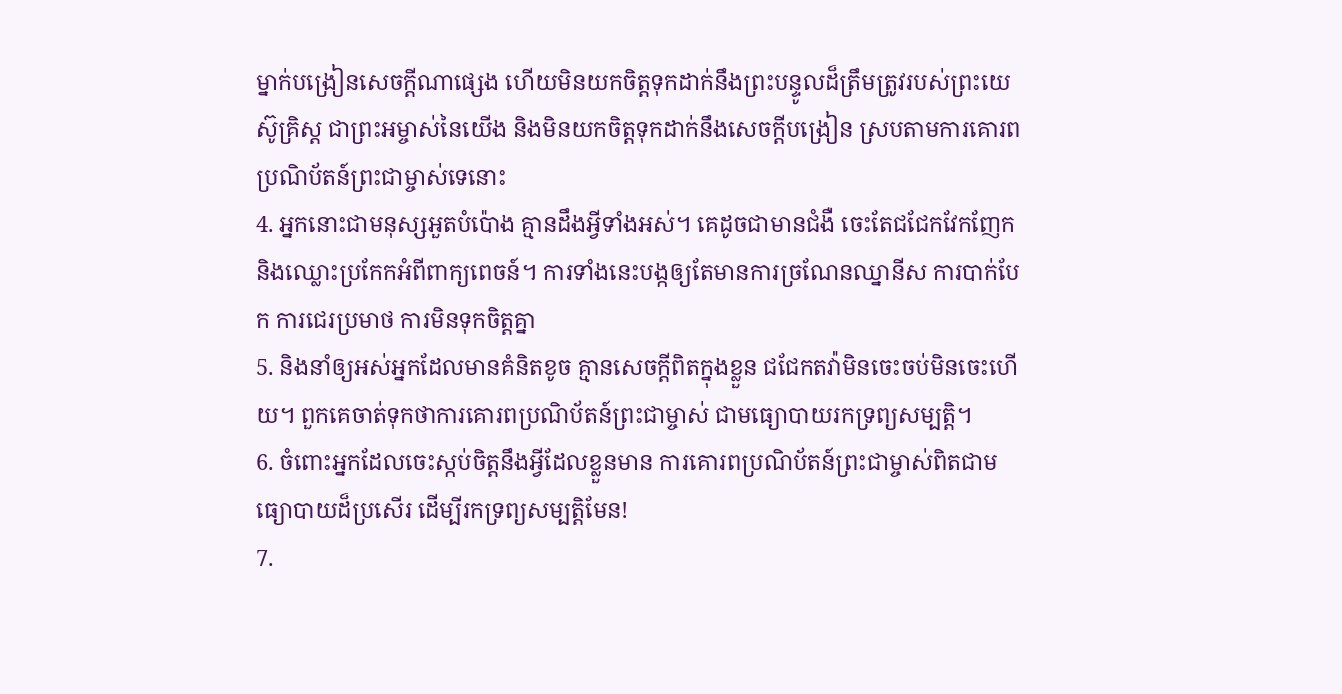ម្នាក់បង្រៀនសេចក្ដីណាផ្សេង ហើយមិនយកចិត្តទុកដាក់នឹងព្រះបន្ទូលដ៏ត្រឹមត្រូវរបស់ព្រះយេស៊ូគ្រិស្ដ ជាព្រះអម្ចាស់នៃយើង និងមិនយកចិត្តទុកដាក់នឹងសេចក្ដីបង្រៀន ស្របតាមការគោរពប្រណិប័តន៍ព្រះជាម្ចាស់ទេនោះ
4. អ្នកនោះជាមនុស្សអួតបំប៉ោង គ្មានដឹងអ្វីទាំងអស់។ គេដូចជាមានជំងឺ ចេះតែជជែកវែកញែក និងឈ្លោះប្រកែកអំពីពាក្យពេចន៍។ ការទាំងនេះបង្កឲ្យតែមានការច្រណែនឈ្នានីស ការបាក់បែក ការជេរប្រមាថ ការមិនទុកចិត្តគ្នា
5. និងនាំឲ្យអស់អ្នកដែលមានគំនិតខូច គ្មានសេចក្ដីពិតក្នុងខ្លួន ជជែកតវ៉ាមិនចេះចប់មិនចេះហើយ។ ពួកគេចាត់ទុកថាការគោរពប្រណិប័តន៍ព្រះជាម្ចាស់ ជាមធ្យោបាយរកទ្រព្យសម្បត្តិ។
6. ចំពោះអ្នកដែលចេះស្កប់ចិត្តនឹងអ្វីដែលខ្លួនមាន ការគោរពប្រណិប័តន៍ព្រះជាម្ចាស់ពិតជាមធ្យោបាយដ៏ប្រសើរ ដើម្បីរកទ្រព្យសម្បត្តិមែន!
7.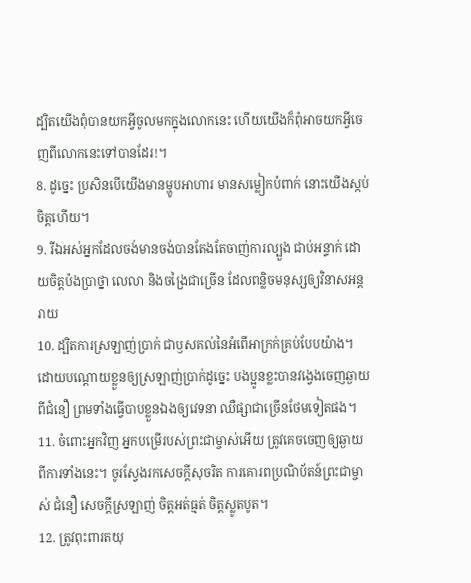ដ្បិតយើងពុំបានយកអ្វីចូលមកក្នុងលោកនេះ ហើយយើងក៏ពុំអាចយកអ្វីចេញពីលោកនេះទៅបានដែរ!។
8. ដូច្នេះ ប្រសិនបើយើងមានម្ហូបអាហារ មានសម្លៀកបំពាក់ នោះយើងស្កប់ចិត្តហើយ។
9. រីឯអស់អ្នកដែលចង់មានចង់បានតែងតែចាញ់ការល្បួង ជាប់អន្ទាក់ ដោយចិត្តប៉ងប្រាថ្នា លេលា និងចង្រៃជាច្រើន ដែលពន្លិចមនុស្សឲ្យវិនាសអន្តរាយ
10. ដ្បិតការស្រឡាញ់ប្រាក់ ជាឫសគល់នៃអំពើអាក្រក់គ្រប់បែបយ៉ាង។ ដោយបណ្ដោយខ្លួនឲ្យស្រឡាញ់ប្រាក់ដូច្នេះ បងប្អូនខ្លះបានវង្វេងចេញឆ្ងាយពីជំនឿ ព្រមទាំងធ្វើបាបខ្លួនឯងឲ្យវេទនា ឈឺផ្សាជាច្រើនថែមទៀតផង។
11. ចំពោះអ្នកវិញ អ្នកបម្រើរបស់ព្រះជាម្ចាស់អើយ ត្រូវគេចចេញឲ្យឆ្ងាយពីការទាំងនេះ។ ចូរស្វែងរកសេចក្ដីសុចរិត ការគោរពប្រណិប័តន៍ព្រះជាម្ចាស់ ជំនឿ សេចក្ដីស្រឡាញ់ ចិត្តអត់ធ្មត់ ចិត្តស្លូតបូត។
12. ត្រូវពុះពារតយុ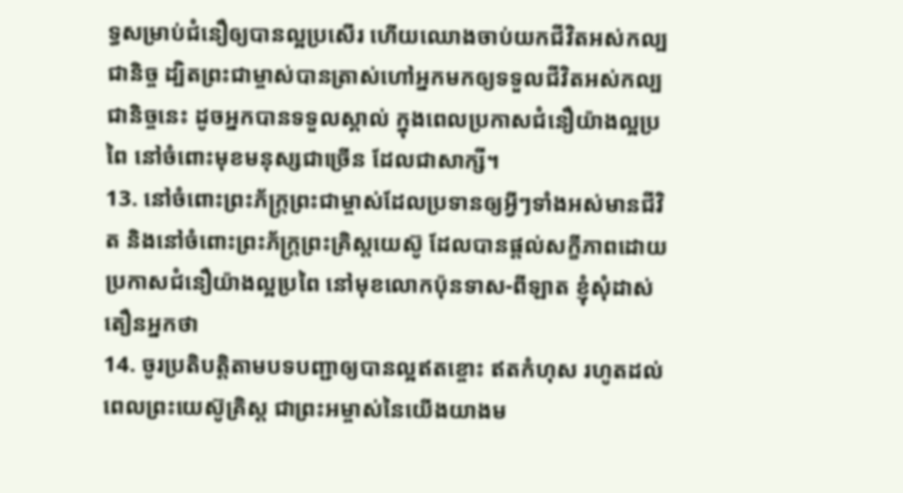ទ្ធសម្រាប់ជំនឿឲ្យបានល្អប្រសើរ ហើយឈោងចាប់យកជីវិតអស់កល្បជានិច្ច ដ្បិតព្រះជាម្ចាស់បានត្រាស់ហៅអ្នកមកឲ្យទទួលជីវិតអស់កល្បជានិច្ចនេះ ដូចអ្នកបានទទួលស្គាល់ ក្នុងពេលប្រកាសជំនឿយ៉ាងល្អប្រពៃ នៅចំពោះមុខមនុស្សជាច្រើន ដែលជាសាក្សី។
13. នៅចំពោះព្រះភ័ក្ត្រព្រះជាម្ចាស់ដែលប្រទានឲ្យអ្វីៗទាំងអស់មានជីវិត និងនៅចំពោះព្រះភ័ក្ត្រព្រះគ្រិស្ដយេស៊ូ ដែលបានផ្ដល់សក្ខីភាពដោយប្រកាសជំនឿយ៉ាងល្អប្រពៃ នៅមុខលោកប៉ុនទាស-ពីឡាត ខ្ញុំសុំដាស់តឿនអ្នកថា
14. ចូរប្រតិបត្តិតាមបទបញ្ជាឲ្យបានល្អឥតខ្ចោះ ឥតកំហុស រហូតដល់ពេលព្រះយេស៊ូគ្រិស្ដ ជាព្រះអម្ចាស់នៃយើងយាងម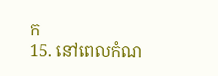ក
15. នៅពេលកំណ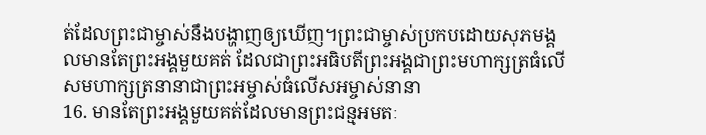ត់ដែលព្រះជាម្ចាស់នឹងបង្ហាញឲ្យឃើញ។ព្រះជាម្ចាស់ប្រកបដោយសុភមង្គលមានតែព្រះអង្គមួយគត់ ដែលជាព្រះអធិបតីព្រះអង្គជាព្រះមហាក្សត្រធំលើសមហាក្សត្រនានាជាព្រះអម្ចាស់ធំលើសអម្ចាស់នានា
16. មានតែព្រះអង្គមួយគត់ដែលមានព្រះជន្មអមតៈ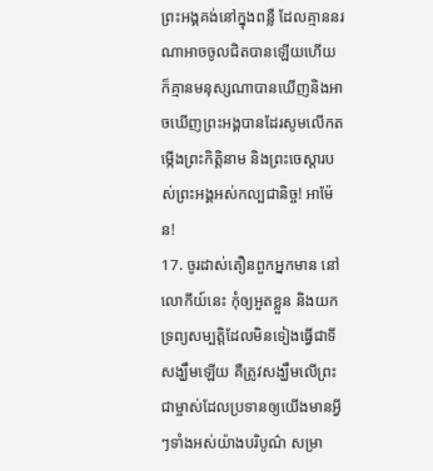ព្រះអង្គគង់នៅក្នុងពន្លឺ ដែលគ្មាននរណាអាចចូលជិតបានឡើយហើយក៏គ្មានមនុស្សណាបានឃើញនិងអាចឃើញព្រះអង្គបានដែរសូមលើកតម្កើងព្រះកិត្តិនាម និងព្រះចេស្ដារបស់ព្រះអង្គអស់កល្បជានិច្ច! អាម៉ែន!
17. ចូរដាស់តឿនពួកអ្នកមាន នៅលោកីយ៍នេះ កុំឲ្យអួតខ្លួន និងយកទ្រព្យសម្បត្តិដែលមិនទៀងធ្វើជាទីសង្ឃឹមឡើយ គឺត្រូវសង្ឃឹមលើព្រះជាម្ចាស់ដែលប្រទានឲ្យយើងមានអ្វីៗទាំងអស់យ៉ាងបរិបូណ៌ សម្រា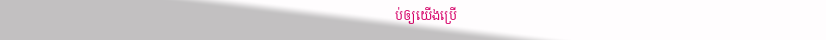ប់ឲ្យយើងប្រើ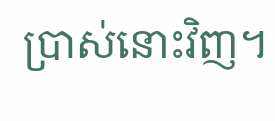ប្រាស់នោះវិញ។